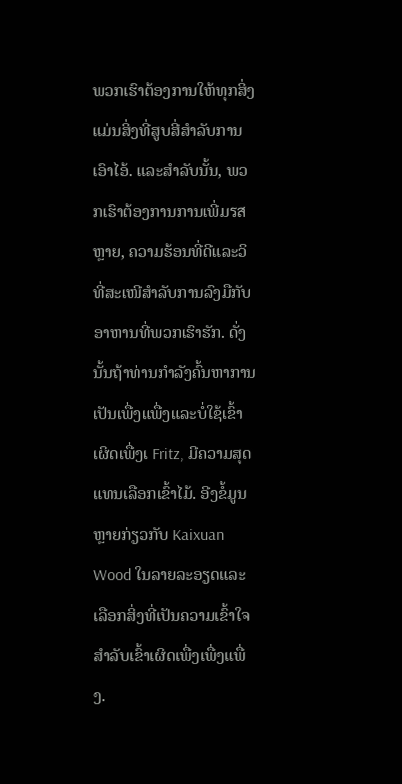ພວກເຮົາຕ້ອງການໃຫ້ທຸກສິ່ງແມ່ນສິ່ງທີ່ສູບສີ່ສຳລັບການເອົາໄອ້. ແລະສຳລັບນັ້ນ, ພວກເຮົາຕ້ອງການການເພີ່ມรสຫຼາຍ, ຄວາມຮ້ອນທີ່ດີແລະວິທີ່ສະເໜີສຳລັບການລົງມືກັບອາຫານທີ່ພວກເຮົາຮັກ. ດັ່ງນັ້ນຖ້າທ່ານກຳລັງຄົ້ນຫາການເປັນເພື່ງແພື່ງແລະບໍ່ໃຊ້ເຂົ້າເຜິດເພື່ງເ Fritz, ມີຄວາມສຸດແທນເລືອກເຂົ້າໄມ້. ອີງຂໍ້ມູນຫຼາຍກ່ຽວກັບ Kaixuan Wood ໃນລາຍລະອຽດແລະເລືອກສິ່ງທີ່ເປັນຄວາມເຂົ້າໃຈສຳລັບເຂົ້າເຜິດເພື່ງເພື່ງແພື່ງ.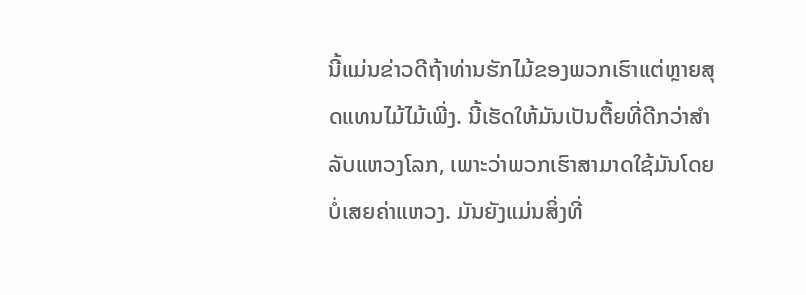ນີ້ແມ່ນຂ່າວດີຖ້າທ່ານຮັກໄມ້ຂອງພວກເຮົາແຕ່ຫຼາຍສຸດແທນໄມ້ໄມ້ເພີ່ງ. ນີ້ເຮັດໃຫ້ມັນເປັນຕື້ຍທີ່ດີກວ່າສໍາລັບແຫວງໂລກ, ເພາະວ່າພວກເຮົາສາມາດໃຊ້ມັນໂດຍບໍ່ເສຍຄ່າແຫວງ. ມັນຍັງແມ່ນສິ່ງທີ່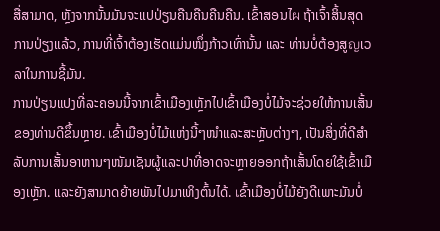ສື່ສາມາດ, ຫຼັງຈາກນັ້ນມັນຈະແປປ່ຽນຄືນຄືນຄືນຄືນ. ເຂົ້າສອນໄผ ຖ້າເຈົ້າສິ້ນສຸດການປ່ຽງແລ້ວ, ການທີ່ເຈົ້າຕ້ອງເຮັດແມ່ນໜຶ່ງກ້າວເທົ່ານັ້ນ ແລະ ທ່ານບໍ່ຕ້ອງສູญເວລາໃນການຊີ້ມັນ.
ການປ່ຽນແປງທີ່ລະຄອນນີ້ຈາກເຂົ້າເມືອງເຫຼັກໄປເຂົ້າເມືອງບໍ່ໄມ້ຈະຊ່ວຍໃຫ້ການເສັ້ນຂອງທ່ານດີຂຶ້ນຫຼາຍ. เຂົ້າເມືອງບໍ່ໄມ້ແຫ່ງນີ້ໆໜຳແລະສະຫຼັບຕ່າງໆ, ເປັນສິ່ງທີ່ດີສຳລັບການເສັ້ນອາຫານໆໜັມເຊັນຜູ້ແລະປາທີ່ອາດຈະຫຼາຍອອກຖ້າເສັ້ນໂດຍໃຊ້ເຂົ້າເມືອງເຫຼັກ. ແລະຍັງສາມາດຍ້າຍພັນໄປມາເທິງຕົ້ນໄດ້. เຂົ້າເມືອງບໍ່ໄມ້ຍັງດີເພາະມັນບໍ່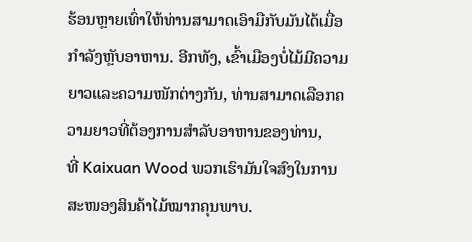ຮ້ອນຫຼາຍເທົ່າໃຫ້ທ່ານສາມາດເອົາມືກັບມັນໄດ້ເມື່ອກຳລັງຫຼັບອາຫານ. ອີກທັງ, เຂົ້າເມືອງບໍ່ໄມ້ມີຄວາມຍາວແລະຄວາມໜັກຕ່າງກັນ, ທ່ານສາມາດເລືອກຄວາມຍາວທີ່ຕ້ອງການສຳລັບອາຫານຂອງທ່ານ,
ທີ່ Kaixuan Wood ພວກເຮົາມັນໃຈສົງໃນການສະໜອງສິນຄ້າໄມ້ໝາກຄຸນພາບ.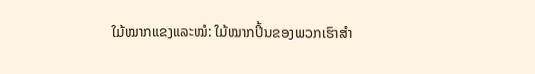ໃມ້ໝາກແຂງແລະໝໍ: ໃມ້ໝາກປິ້ນຂອງພວກເຮົາສຳ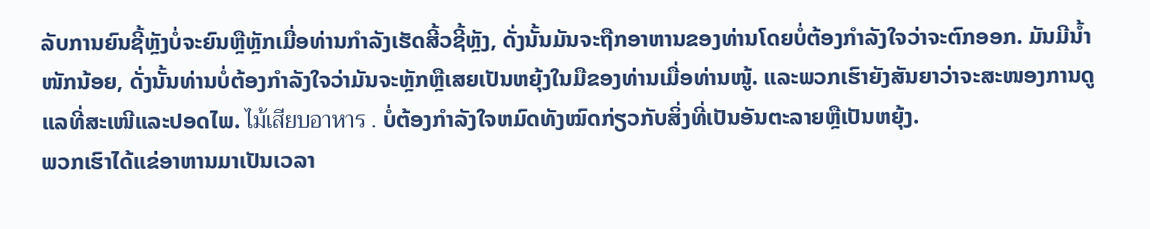ລັບການຍົນຊີ້ຫຼັງບໍ່ຈະຍົນຫຼືຫຼັກເມື່ອທ່ານກຳລັງເຮັດສີ້ວຊີ້ຫຼັງ, ດັ່ງນັ້ນມັນຈະຖືກອາຫານຂອງທ່ານໂດຍບໍ່ຕ້ອງກຳລັງໃຈວ່າຈະຕົກອອກ. ມັນມີນ້ຳໜັກນ້ອຍ, ດັ່ງນັ້ນທ່ານບໍ່ຕ້ອງກຳລັງໃຈວ່າມັນຈະຫຼັກຫຼືເສຍເປັນຫຍຸ້ງໃນມືຂອງທ່ານເມື່ອທ່ານໜູ້. ແລະພວກເຮົາຍັງສັນຍາວ່າຈະສະໜອງການດູແລທີ່ສະເໜີແລະປອດໄພ. ไม้เสียบอาหาร . ບໍ່ຕ້ອງກຳລັງໃຈຫມົດທັງໝົດກ່ຽວກັບສິ່ງທີ່ເປັນອັນຕະລາຍຫຼືເປັນຫຍຸ້ງ.
ພວກເຮົາໄດ້ແຂ່ອາຫານມາເປັນເວລາ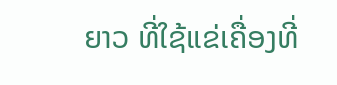ຍາວ ທີ່ໃຊ້ແຂ່ເຄື່ອງທີ່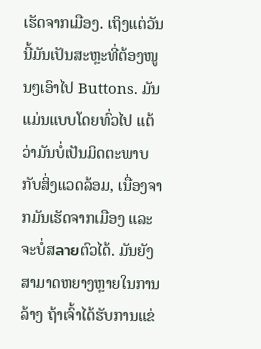ເຮັດຈາກເມືອງ. ເຖິງແຕ່ວັນນີ້ມັນເປັນສະຫຼະທີ່ຕ້ອງໜູນໆເອົາໄປ Buttons. ມັນແມ່ນແບບໂດຍທົ່ວໄປ ແຕ້ວ່າມັນບໍ່ເປັນມິດຕະພາບກັບສິ່ງແວດລ້ອມ, ເນື່ອງຈາກມັນເຮັດຈາກເມືອງ ແລະຈະບໍ່ສลายຕົວໄດ້. ມັນຍັງສາມາດຫຍາງຫຼາຍໃນການລ້າງ ຖ້າເຈົ້າໄດ້ຮັບການແຂ່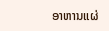ອາຫານແຜ່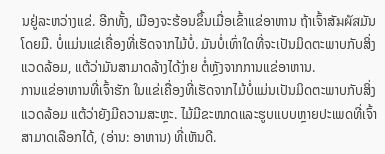ນຢູ່ລະຫວ່າງແຂ່. ອີກທັ້ງ, ເມືອງຈະຮ້ອນຂຶ້ນເມື່ອເຂົ້າແຂ່ອາຫານ ຖ້າເຈົ້າສັมผัสມັນໂດຍມື. ບໍ່ແມ່ນແຂ່ເຄື່ອງທີ່ເຮັດຈາກໄມ້ບໍ່. ມັນບໍ່ເທົ່າໃດທີ່ຈະເປັນມິດຕະພາບກັບສິ່ງແວດລ້ອມ, ແຕ້ວ່າມັນສາມາດລ້າງໄດ້ງ່າຍ ຕໍ່ຫຼັງຈາກການແຂ່ອາຫານ.
ການແຂ່ອາຫານທີ່ເຈົ້າຮັກ ໃນແຂ່ເຄື່ອງທີ່ເຮັດຈາກໄມ້ບໍ່ແມ່ນເປັນມິດຕະພາບກັບສິ່ງແວດລ້ອມ ແຕ້ວ່າຍັງມີຄວາມສະຫຼະ. ໄມ້ມີຂະໜາດແລະຮູບແບບຫຼາຍປະເພດທີ່ເຈົ້າສາມາດເລືອກໄດ້, (ອ່ານ: ອາຫານ) ທີ່ເຫັນດີ.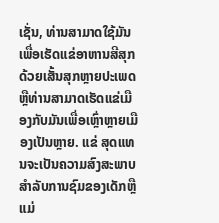ເຊັ່ນ, ທ່ານສາມາດໃຊ້ມັນເພື່ອເຮັດແຂ່ອາຫານສີສຸກດ້ວຍເສັ້ນສຸກຫຼາຍປະເພດ ຫຼືທ່ານສາມາດເຮັດແຂ່ເມືອງກັບມັນເພື່ອເຫຼົ່າຫຼາຍເມືອງເປັນຫຼາຍ. ແຂ່ ສຸດແທນຈະເປັນຄວາມສົງສະພາບສໍາລັບການຊົມຂອງເດັກຫຼືແມ່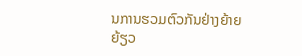ນການຮວມຕົວກັນຢ່າງຍ້າຍຍ້ຽວ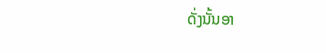ດັ່ງນັ້ນອາ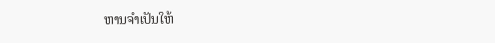ຫານຈຳເປັນໃຫ້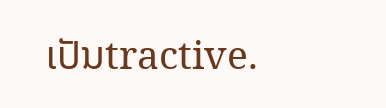ເປັນtractive.